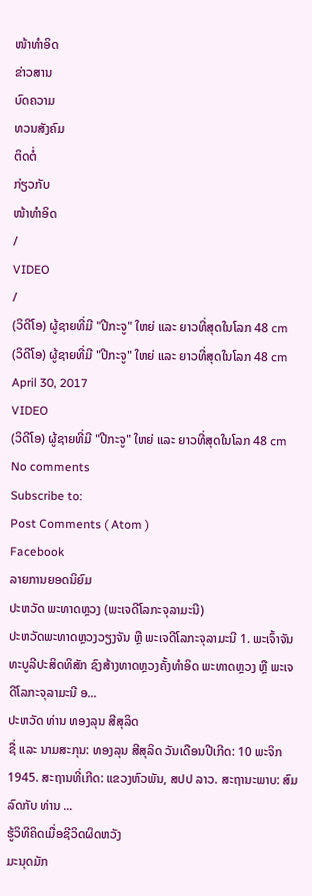ໜ້າທຳອິດ
ຂ່າວສານ
ບົດຄວາມ
ທວນສັງຄົມ
ຕິດຕໍ່
ກ່ຽວກັບ
ໜ້າທຳອິດ
/
VIDEO
/
(ວິດີໂອ) ຜູ້ຊາຍທີ່ມີ "ປີກະຈູ" ໃຫຍ່ ແລະ ຍາວທີ່ສຸດໃນໂລກ 48 cm
(ວິດີໂອ) ຜູ້ຊາຍທີ່ມີ "ປີກະຈູ" ໃຫຍ່ ແລະ ຍາວທີ່ສຸດໃນໂລກ 48 cm
April 30, 2017
VIDEO
(ວິດີໂອ) ຜູ້ຊາຍທີ່ມີ "ປີກະຈູ" ໃຫຍ່ ແລະ ຍາວທີ່ສຸດໃນໂລກ 48 cm
No comments
Subscribe to:
Post Comments ( Atom )
Facebook
ລາຍການຍອດນິຍົມ
ປະຫວັດ ພະທາດຫຼວງ (ພະເຈດີໂລກະຈຸລາມະນີ)
ປະຫວັດພະທາດຫຼວງວຽງຈັນ ຫຼື ພະເຈດີໂລກະຈຸລາມະນີ 1. ພະເຈົ້າຈັນທະບູລີປະສິດທິສັກ ຊົງສ້າງທາດຫຼວງຄັ້ງທຳອິດ ພະທາດຫຼວງ ຫຼື ພະເຈດີໂລກະຈຸລາມະນີ ອ...
ປະຫວັດ ທ່ານ ທອງລຸນ ສີສຸລິດ
ຊື່ ແລະ ນາມສະກຸນ: ທອງລຸນ ສີສຸລິດ ວັນເດືອນປີເກີດ: 10 ພະຈິກ 1945. ສະຖານທີ່ເກີດ: ແຂວງຫົວພັນ, ສປປ ລາວ. ສະຖານະພາບ: ສົມລົດກັບ ທ່ານ ...
ຮູ້ວິທີຄິດເມື່ອຊີວິດຜິດຫວັງ
ມະນຸດມັກ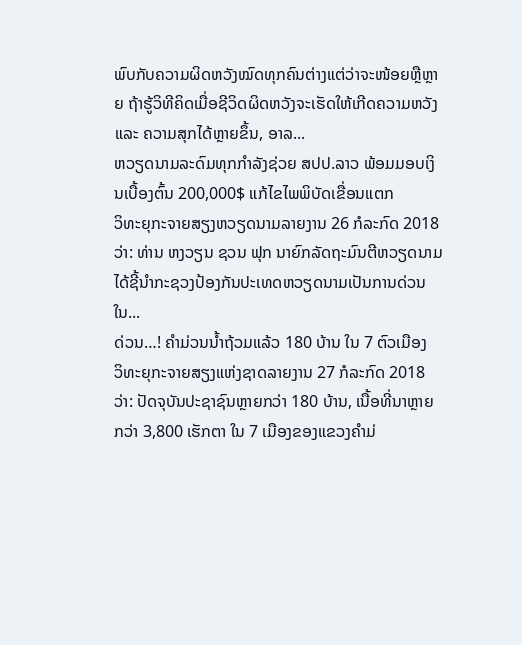ພົບກັບຄວາມຜິດຫວັງໝົດທຸກຄົນຕ່າງແຕ່ວ່າຈະໜ້ອຍຫຼືຫຼາຍ ຖ້າຮູ້ວິທີຄິດເມື່ອຊີວິດຜິດຫວັງຈະເຮັດໃຫ້ເກີດຄວາມຫວັງ ແລະ ຄວາມສຸກໄດ້ຫຼາຍຂຶ້ນ, ອາລ...
ຫວຽດນາມລະດົມທຸກກຳລັງຊ່ວຍ ສປປ.ລາວ ພ້ອມມອບເງິນເບື້ອງຕົ້ນ 200,000$ ແກ້ໄຂໄພພິບັດເຂື່ອນແຕກ
ວິທະຍຸກະຈາຍສຽງຫວຽດນາມລາຍງານ 26 ກໍລະກົດ 2018 ວ່າ: ທ່ານ ຫງວຽນ ຊວນ ຟຸກ ນາຍົກລັດຖະມົນຕີຫວຽດນາມ ໄດ້ຊີ້ນຳກະຊວງປ້ອງກັນປະເທດຫວຽດນາມເປັນການດ່ວນ ໃນ...
ດ່ວນ…! ຄຳມ່ວນນ້ຳຖ້ວມແລ້ວ 180 ບ້ານ ໃນ 7 ຕົວເມືອງ
ວິທະຍຸກະຈາຍສຽງແຫ່ງຊາດລາຍງານ 27 ກໍລະກົດ 2018 ວ່າ: ປັດຈຸບັນປະຊາຊົນຫຼາຍກວ່າ 180 ບ້ານ, ເນື້ອທີ່ນາຫຼາຍກວ່າ 3,800 ເຮັກຕາ ໃນ 7 ເມືອງຂອງແຂວງຄຳມ່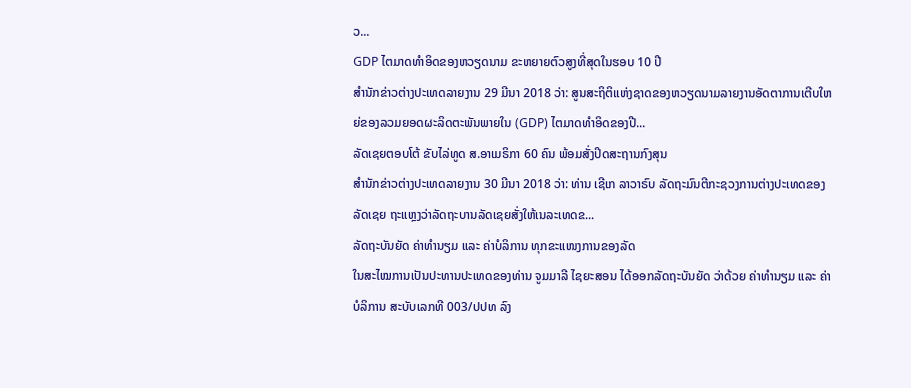ວ...
GDP ໄຕມາດທຳອິດຂອງຫວຽດນາມ ຂະຫຍາຍຕົວສູງທີ່ສຸດໃນຮອບ 10 ປີ
ສຳນັກຂ່າວຕ່າງປະເທດລາຍງານ 29 ມີນາ 2018 ວ່າ: ສູນສະຖິຕິແຫ່ງຊາດຂອງຫວຽດນາມລາຍງານອັດຕາການເຕີບໃຫຍ່ຂອງລວມຍອດຜະລິດຕະພັນພາຍໃນ (GDP) ໄຕມາດທຳອິດຂອງປີ...
ລັດເຊຍຕອບໂຕ້ ຂັບໄລ່ທູດ ສ.ອາເມຣິກາ 60 ຄົນ ພ້ອມສັ່ງປິດສະຖານກົງສຸນ
ສຳນັກຂ່າວຕ່າງປະເທດລາຍງານ 30 ມີນາ 2018 ວ່າ: ທ່ານ ເຊີເກ ລາວາຣົບ ລັດຖະມົນຕີກະຊວງການຕ່າງປະເທດຂອງລັດເຊຍ ຖະແຫຼງວ່າລັດຖະບານລັດເຊຍສັ່ງໃຫ້ເນລະເທດຂ...
ລັດຖະບັນຍັດ ຄ່າທຳນຽມ ແລະ ຄ່າບໍລິການ ທຸກຂະແໜງການຂອງລັດ
ໃນສະໄໝການເປັນປະທານປະເທດຂອງທ່ານ ຈູມມາລີ ໄຊຍະສອນ ໄດ້ອອກລັດຖະບັນຍັດ ວ່າດ້ວຍ ຄ່າທຳນຽມ ແລະ ຄ່າບໍລິການ ສະບັບເລກທີ 003/ປປທ ລົງ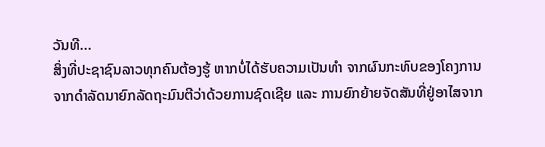ວັນທີ...
ສິ່ງທີ່ປະຊາຊົນລາວທຸກຄົນຕ້ອງຮູ້ ຫາກບໍ່ໄດ້ຮັບຄວາມເປັນທຳ ຈາກຜົນກະທົບຂອງໂຄງການ
ຈາກດຳລັດນາຍົກລັດຖະມົນຕີວ່າດ້ວຍການຊົດເຊີຍ ແລະ ການຍົກຍ້າຍຈັດສັນທີ່ຢູ່ອາໄສຈາກ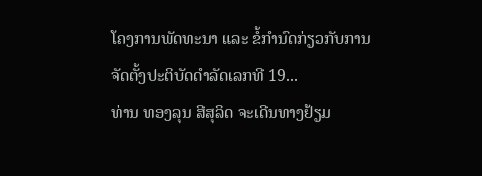ໂຄງການພັດທະນາ ແລະ ຂໍ້ກຳນົດກ່ຽວກັບການຈັດຕັ້ງປະຕິບັດດຳລັດເລກທີ 19...
ທ່ານ ທອງລຸນ ສີສຸລິດ ຈະເດີນທາງຢ້ຽມ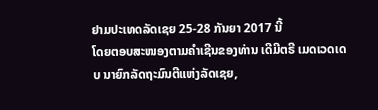ຢາມປະເທດລັດເຊຍ 25-28 ກັນຍາ 2017 ນີ້
ໂດຍຕອບສະໜອງຕາມຄຳເຊີນຂອງທ່ານ ເດີມີຕຣີ ເມດເວດເດບ ນາຍົກລັດຖະມົນຕີແຫ່ງລັດເຊຍ,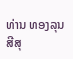ທ່ານ ທອງລຸນ ສີສຸ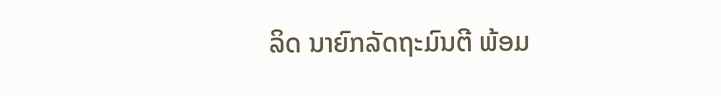ລິດ ນາຍົກລັດຖະມົນຕີ ພ້ອມ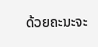ດ້ວຍຄະນະຈະ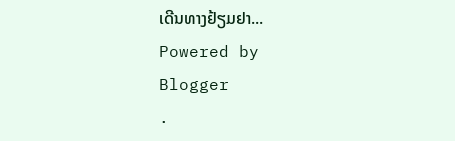ເດີນທາງຢ້ຽມຢາ...
Powered by
Blogger
.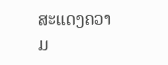ສະແດງຄວາມ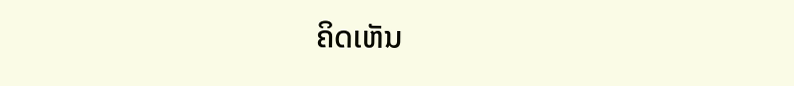ຄິດເຫັນ